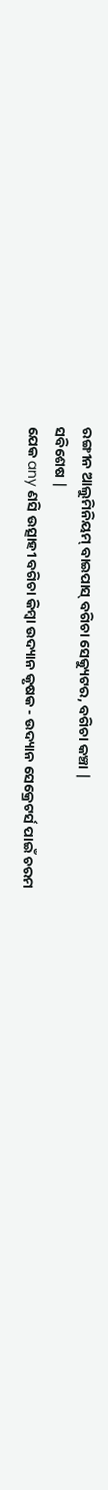ରଙ୍ଗୀନ ଆଲୁମିନିୟମ୍ ବାଇପାସ୍ ବଗିଚା ସେକ୍ୟୁଟର, ବଗିଚା କଞ୍ଚା |
ସବିଶେଷ |
ଯେକ any ଣସି ଉତ୍ସାହୀ ବଗିଚା କିମ୍ବା ଉଦ୍ୟାନ କୃଷକ - ଉଦ୍ୟାନ ସେକ୍ରେଟର୍ସ ପାଇଁ ଚରମ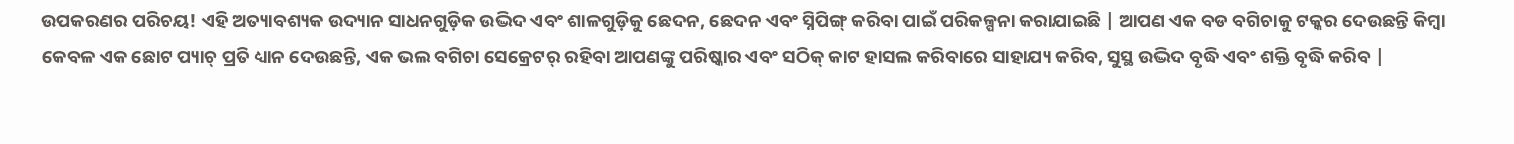ଉପକରଣର ପରିଚୟ! ଏହି ଅତ୍ୟାବଶ୍ୟକ ଉଦ୍ୟାନ ସାଧନଗୁଡ଼ିକ ଉଦ୍ଭିଦ ଏବଂ ଶାଳଗୁଡ଼ିକୁ ଛେଦନ, ଛେଦନ ଏବଂ ସ୍ନିପିଙ୍ଗ୍ କରିବା ପାଇଁ ପରିକଳ୍ପନା କରାଯାଇଛି | ଆପଣ ଏକ ବଡ ବଗିଚାକୁ ଟକ୍କର ଦେଉଛନ୍ତି କିମ୍ବା କେବଳ ଏକ ଛୋଟ ପ୍ୟାଚ୍ ପ୍ରତି ଧ୍ୟାନ ଦେଉଛନ୍ତି, ଏକ ଭଲ ବଗିଚା ସେକ୍ରେଟର୍ ରହିବା ଆପଣଙ୍କୁ ପରିଷ୍କାର ଏବଂ ସଠିକ୍ କାଟ ହାସଲ କରିବାରେ ସାହାଯ୍ୟ କରିବ, ସୁସ୍ଥ ଉଦ୍ଭିଦ ବୃଦ୍ଧି ଏବଂ ଶକ୍ତି ବୃଦ୍ଧି କରିବ |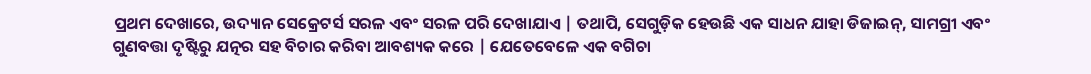ପ୍ରଥମ ଦେଖାରେ, ଉଦ୍ୟାନ ସେକ୍ରେଟର୍ସ ସରଳ ଏବଂ ସରଳ ପରି ଦେଖାଯାଏ | ତଥାପି, ସେଗୁଡ଼ିକ ହେଉଛି ଏକ ସାଧନ ଯାହା ଡିଜାଇନ୍, ସାମଗ୍ରୀ ଏବଂ ଗୁଣବତ୍ତା ଦୃଷ୍ଟିରୁ ଯତ୍ନର ସହ ବିଚାର କରିବା ଆବଶ୍ୟକ କରେ | ଯେତେବେଳେ ଏକ ବଗିଚା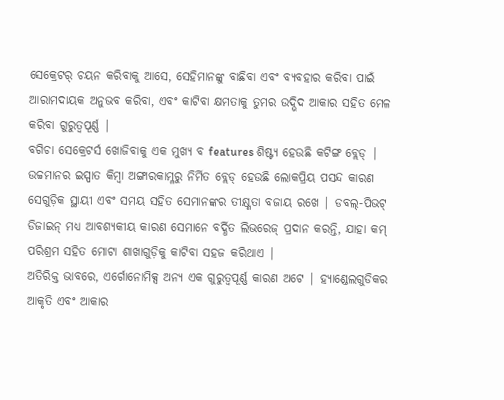ସେକ୍ରେଟର୍ ଚୟନ କରିବାକୁ ଆସେ, ସେହିମାନଙ୍କୁ ବାଛିବା ଏବଂ ବ୍ୟବହାର କରିବା ପାଇଁ ଆରାମଦାୟକ ଅନୁଭବ କରିବା, ଏବଂ କାଟିବା କ୍ଷମତାକୁ ତୁମର ଉଦ୍ଭିଦ ଆକାର ସହିତ ମେଳ କରିବା ଗୁରୁତ୍ୱପୂର୍ଣ୍ଣ |
ବଗିଚା ସେକ୍ରେଟର୍ସ ଖୋଜିବାକୁ ଏକ ମୁଖ୍ୟ ବ features ଶିଷ୍ଟ୍ୟ ହେଉଛି କଟିଙ୍ଗ ବ୍ଲେଡ୍ | ଉଚ୍ଚମାନର ଇସ୍ପାତ କିମ୍ବା ଅଙ୍ଗାରକାମ୍ଳରୁ ନିର୍ମିତ ବ୍ଲେଡ୍ ହେଉଛି ଲୋକପ୍ରିୟ ପସନ୍ଦ କାରଣ ସେଗୁଡ଼ିକ ସ୍ଥାୟୀ ଏବଂ ସମୟ ସହିତ ସେମାନଙ୍କର ତୀକ୍ଷ୍ଣତା ବଜାୟ ରଖେ | ଡବଲ୍-ପିଭଟ୍ ଡିଜାଇନ୍ ମଧ୍ୟ ଆବଶ୍ୟକୀୟ କାରଣ ସେମାନେ ବର୍ଦ୍ଧିତ ଲିଭରେଜ୍ ପ୍ରଦାନ କରନ୍ତି, ଯାହା କମ୍ ପରିଶ୍ରମ ସହିତ ମୋଟା ଶାଖାଗୁଡ଼ିକୁ କାଟିବା ସହଜ କରିଥାଏ |
ଅତିରିକ୍ତ ଭାବରେ, ଏର୍ଗୋନୋମିକ୍ସ ଅନ୍ୟ ଏକ ଗୁରୁତ୍ୱପୂର୍ଣ୍ଣ କାରଣ ଅଟେ | ହ୍ୟାଣ୍ଡେଲଗୁଡିକର ଆକୃତି ଏବଂ ଆକାର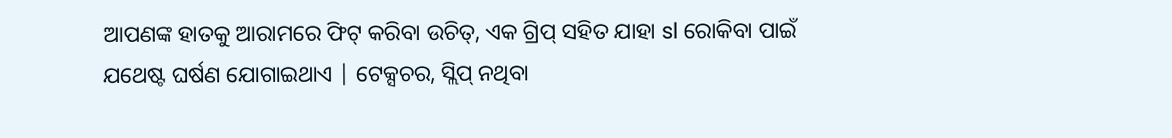ଆପଣଙ୍କ ହାତକୁ ଆରାମରେ ଫିଟ୍ କରିବା ଉଚିତ୍, ଏକ ଗ୍ରିପ୍ ସହିତ ଯାହା sl ରୋକିବା ପାଇଁ ଯଥେଷ୍ଟ ଘର୍ଷଣ ଯୋଗାଇଥାଏ | ଟେକ୍ସଚର, ସ୍ଲିପ୍ ନଥିବା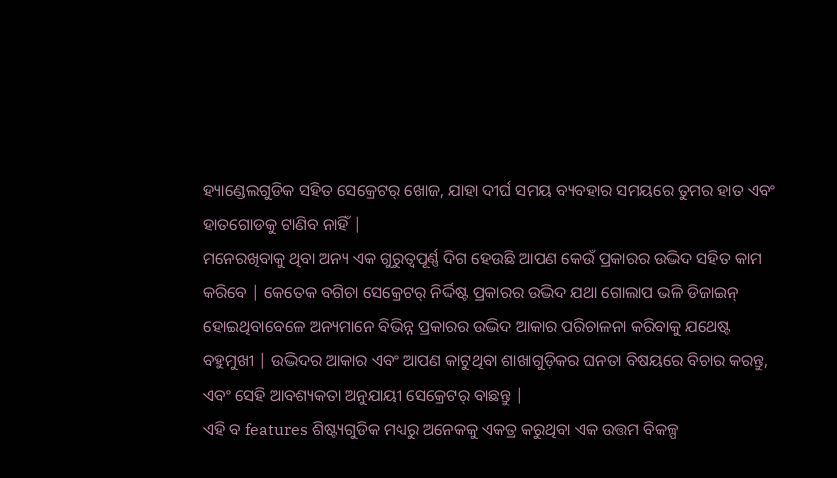ହ୍ୟାଣ୍ଡେଲଗୁଡିକ ସହିତ ସେକ୍ରେଟର୍ ଖୋଜ, ଯାହା ଦୀର୍ଘ ସମୟ ବ୍ୟବହାର ସମୟରେ ତୁମର ହାତ ଏବଂ ହାତଗୋଡକୁ ଟାଣିବ ନାହିଁ |
ମନେରଖିବାକୁ ଥିବା ଅନ୍ୟ ଏକ ଗୁରୁତ୍ୱପୂର୍ଣ୍ଣ ଦିଗ ହେଉଛି ଆପଣ କେଉଁ ପ୍ରକାରର ଉଦ୍ଭିଦ ସହିତ କାମ କରିବେ | କେତେକ ବଗିଚା ସେକ୍ରେଟର୍ ନିର୍ଦ୍ଦିଷ୍ଟ ପ୍ରକାରର ଉଦ୍ଭିଦ ଯଥା ଗୋଲାପ ଭଳି ଡିଜାଇନ୍ ହୋଇଥିବାବେଳେ ଅନ୍ୟମାନେ ବିଭିନ୍ନ ପ୍ରକାରର ଉଦ୍ଭିଦ ଆକାର ପରିଚାଳନା କରିବାକୁ ଯଥେଷ୍ଟ ବହୁମୁଖୀ | ଉଦ୍ଭିଦର ଆକାର ଏବଂ ଆପଣ କାଟୁଥିବା ଶାଖାଗୁଡ଼ିକର ଘନତା ବିଷୟରେ ବିଚାର କରନ୍ତୁ, ଏବଂ ସେହି ଆବଶ୍ୟକତା ଅନୁଯାୟୀ ସେକ୍ରେଟର୍ ବାଛନ୍ତୁ |
ଏହି ବ features ଶିଷ୍ଟ୍ୟଗୁଡିକ ମଧ୍ୟରୁ ଅନେକକୁ ଏକତ୍ର କରୁଥିବା ଏକ ଉତ୍ତମ ବିକଳ୍ପ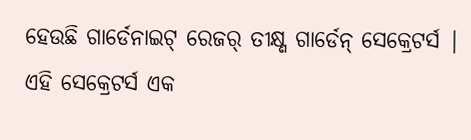ହେଉଛି ଗାର୍ଡେନାଇଟ୍ ରେଜର୍ ତୀକ୍ଷ୍ଣ ଗାର୍ଡେନ୍ ସେକ୍ରେଟର୍ସ | ଏହି ସେକ୍ରେଟର୍ସ ଏକ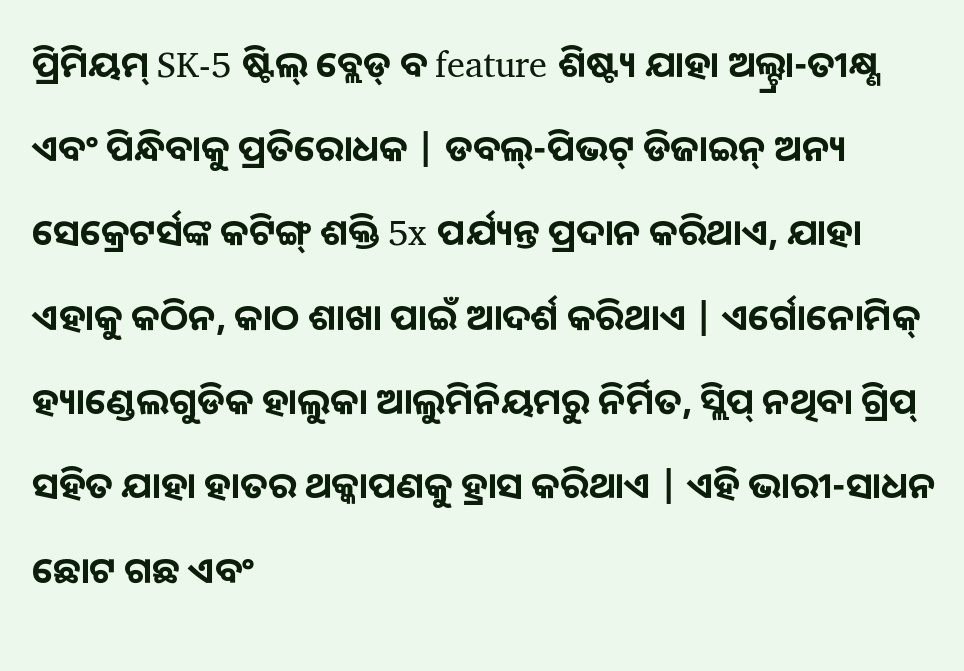ପ୍ରିମିୟମ୍ SK-5 ଷ୍ଟିଲ୍ ବ୍ଲେଡ୍ ବ feature ଶିଷ୍ଟ୍ୟ ଯାହା ଅଲ୍ଟ୍ରା-ତୀକ୍ଷ୍ଣ ଏବଂ ପିନ୍ଧିବାକୁ ପ୍ରତିରୋଧକ | ଡବଲ୍-ପିଭଟ୍ ଡିଜାଇନ୍ ଅନ୍ୟ ସେକ୍ରେଟର୍ସଙ୍କ କଟିଙ୍ଗ୍ ଶକ୍ତି 5x ପର୍ଯ୍ୟନ୍ତ ପ୍ରଦାନ କରିଥାଏ, ଯାହା ଏହାକୁ କଠିନ, କାଠ ଶାଖା ପାଇଁ ଆଦର୍ଶ କରିଥାଏ | ଏର୍ଗୋନୋମିକ୍ ହ୍ୟାଣ୍ଡେଲଗୁଡିକ ହାଲୁକା ଆଲୁମିନିୟମରୁ ନିର୍ମିତ, ସ୍ଲିପ୍ ନଥିବା ଗ୍ରିପ୍ ସହିତ ଯାହା ହାତର ଥକ୍କାପଣକୁ ହ୍ରାସ କରିଥାଏ | ଏହି ଭାରୀ-ସାଧନ ଛୋଟ ଗଛ ଏବଂ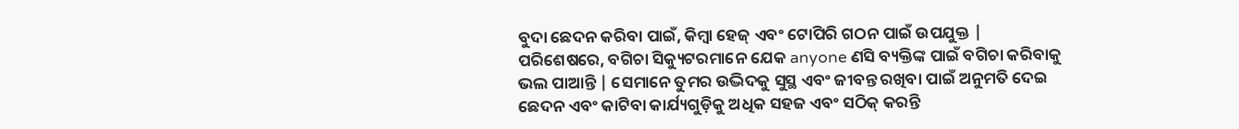ବୁଦା ଛେଦନ କରିବା ପାଇଁ, କିମ୍ବା ହେଜ୍ ଏବଂ ଟୋପିରି ଗଠନ ପାଇଁ ଉପଯୁକ୍ତ |
ପରିଶେଷରେ, ବଗିଚା ସିକ୍ୟୁଟରମାନେ ଯେକ anyone ଣସି ବ୍ୟକ୍ତିଙ୍କ ପାଇଁ ବଗିଚା କରିବାକୁ ଭଲ ପାଆନ୍ତି | ସେମାନେ ତୁମର ଉଦ୍ଭିଦକୁ ସୁସ୍ଥ ଏବଂ ଜୀବନ୍ତ ରଖିବା ପାଇଁ ଅନୁମତି ଦେଇ ଛେଦନ ଏବଂ କାଟିବା କାର୍ଯ୍ୟଗୁଡ଼ିକୁ ଅଧିକ ସହଜ ଏବଂ ସଠିକ୍ କରନ୍ତି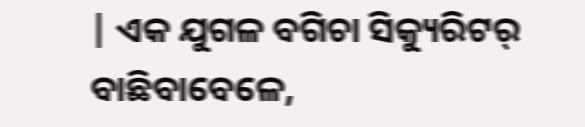| ଏକ ଯୁଗଳ ବଗିଚା ସିକ୍ୟୁରିଟର୍ ବାଛିବାବେଳେ,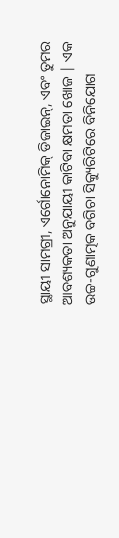ସ୍ଥାୟୀ ସାମଗ୍ରୀ, ଏର୍ଗୋନୋମିକ୍ ଡିଜାଇନ୍, ଏବଂ ତୁମର ଆବଶ୍ୟକତା ଅନୁଯାୟୀ କାଟିବା କ୍ଷମତା ଖୋଜ | ଏକ ଉଚ୍ଚ-ଗୁଣାତ୍ମକ ବଗିଚା ସିକ୍ୟୁରିଟିରେ ବିନିଯୋଗ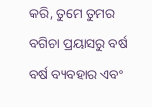କରି, ତୁମେ ତୁମର ବଗିଚା ପ୍ରୟାସରୁ ବର୍ଷ ବର୍ଷ ବ୍ୟବହାର ଏବଂ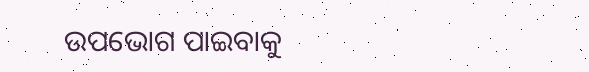ଉପଭୋଗ ପାଇବାକୁ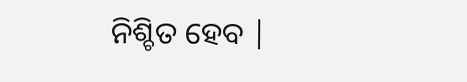ନିଶ୍ଚିତ ହେବ |